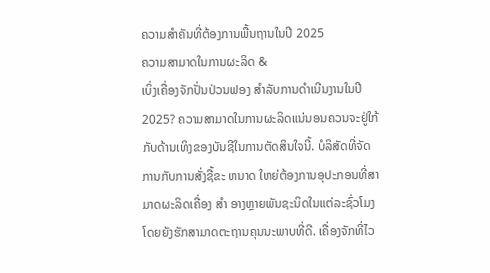ຄວາມສຳຄັນທີ່ຕ້ອງການພື້ນຖານໃນປີ 2025
ຄວາມສາມາດໃນການຜະລິດ &
ເບິ່ງເຄື່ອງຈັກປັ່ນປ່ວນຟອງ ສໍາລັບການດໍາເນີນງານໃນປີ 2025? ຄວາມສາມາດໃນການຜະລິດແນ່ນອນຄວນຈະຢູ່ໃກ້ກັບດ້ານເທິງຂອງບັນຊີໃນການຕັດສິນໃຈນີ້. ບໍລິສັດທີ່ຈັດການກັບການສັ່ງຊື້ຂະ ຫນາດ ໃຫຍ່ຕ້ອງການອຸປະກອນທີ່ສາມາດຜະລິດເຄື່ອງ ສໍາ ອາງຫຼາຍພັນຊະນິດໃນແຕ່ລະຊົ່ວໂມງໂດຍຍັງຮັກສາມາດຕະຖານຄຸນນະພາບທີ່ດີ. ເຄື່ອງຈັກທີ່ໄວ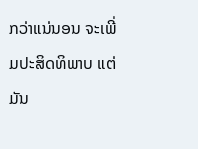ກວ່າແນ່ນອນ ຈະເພີ່ມປະສິດທິພາບ ແຕ່ມັນ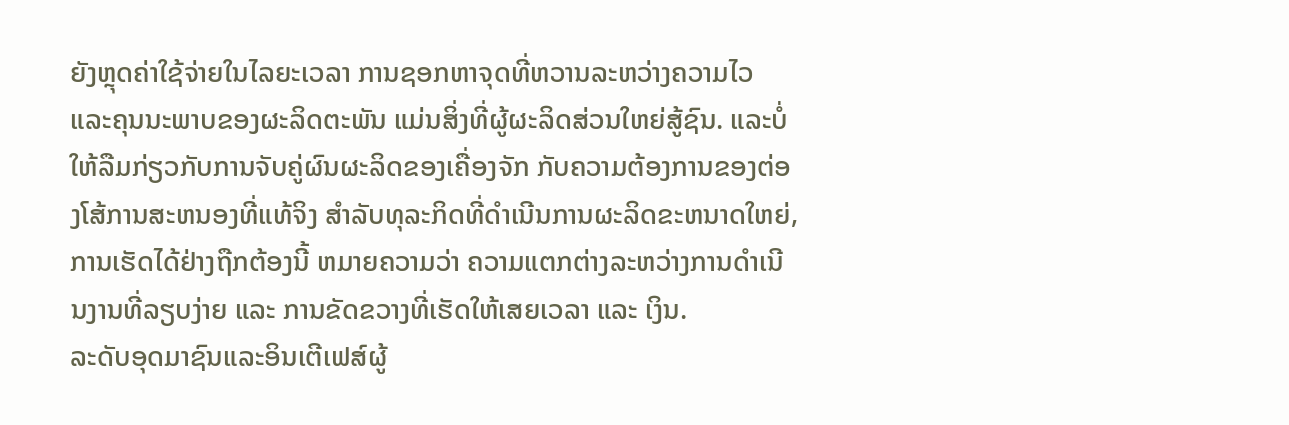ຍັງຫຼຸດຄ່າໃຊ້ຈ່າຍໃນໄລຍະເວລາ ການຊອກຫາຈຸດທີ່ຫວານລະຫວ່າງຄວາມໄວ ແລະຄຸນນະພາບຂອງຜະລິດຕະພັນ ແມ່ນສິ່ງທີ່ຜູ້ຜະລິດສ່ວນໃຫຍ່ສູ້ຊົນ. ແລະບໍ່ໃຫ້ລືມກ່ຽວກັບການຈັບຄູ່ຜົນຜະລິດຂອງເຄື່ອງຈັກ ກັບຄວາມຕ້ອງການຂອງຕ່ອງໂສ້ການສະຫນອງທີ່ແທ້ຈິງ ສໍາລັບທຸລະກິດທີ່ດໍາເນີນການຜະລິດຂະຫນາດໃຫຍ່, ການເຮັດໄດ້ຢ່າງຖືກຕ້ອງນີ້ ຫມາຍຄວາມວ່າ ຄວາມແຕກຕ່າງລະຫວ່າງການດໍາເນີນງານທີ່ລຽບງ່າຍ ແລະ ການຂັດຂວາງທີ່ເຮັດໃຫ້ເສຍເວລາ ແລະ ເງິນ.
ລະດັບອຸດມາຊົນແລະອິນເຕີເຟສ໌ຜູ້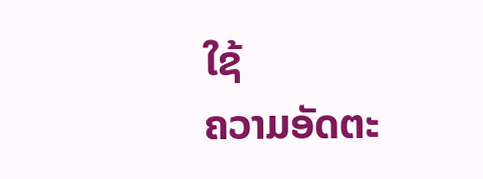ໃຊ້
ຄວາມອັດຕະ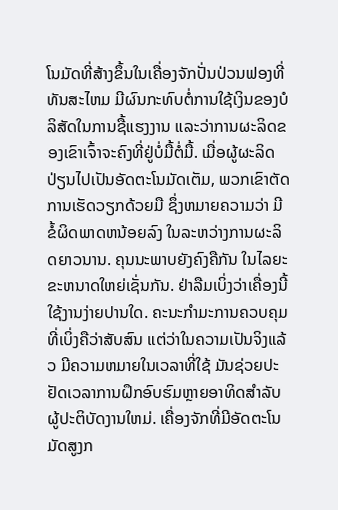ໂນມັດທີ່ສ້າງຂຶ້ນໃນເຄື່ອງຈັກປັ່ນປ່ວນຟອງທີ່ທັນສະໄຫມ ມີຜົນກະທົບຕໍ່ການໃຊ້ເງິນຂອງບໍລິສັດໃນການຊື້ແຮງງານ ແລະວ່າການຜະລິດຂອງເຂົາເຈົ້າຈະຄົງທີ່ຢູ່ບໍ່ມື້ຕໍ່ມື້. ເມື່ອຜູ້ຜະລິດປ່ຽນໄປເປັນອັດຕະໂນມັດເຕັມ, ພວກເຂົາຕັດການເຮັດວຽກດ້ວຍມື ຊຶ່ງຫມາຍຄວາມວ່າ ມີຂໍ້ຜິດພາດຫນ້ອຍລົງ ໃນລະຫວ່າງການຜະລິດຍາວນານ. ຄຸນນະພາບຍັງຄົງຄືກັນ ໃນໄລຍະຂະຫນາດໃຫຍ່ເຊັ່ນກັນ. ຢ່າລືມເບິ່ງວ່າເຄື່ອງນີ້ໃຊ້ງານງ່າຍປານໃດ. ຄະນະກໍາມະການຄວບຄຸມທີ່ເບິ່ງຄືວ່າສັບສົນ ແຕ່ວ່າໃນຄວາມເປັນຈິງແລ້ວ ມີຄວາມຫມາຍໃນເວລາທີ່ໃຊ້ ມັນຊ່ວຍປະຢັດເວລາການຝຶກອົບຮົມຫຼາຍອາທິດສໍາລັບຜູ້ປະຕິບັດງານໃຫມ່. ເຄື່ອງຈັກທີ່ມີອັດຕະໂນມັດສູງກ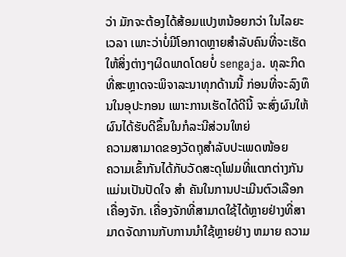ວ່າ ມັກຈະຕ້ອງໄດ້ສ້ອມແປງຫນ້ອຍກວ່າ ໃນໄລຍະເວລາ ເພາະວ່າບໍ່ມີໂອກາດຫຼາຍສໍາລັບຄົນທີ່ຈະເຮັດໃຫ້ສິ່ງຕ່າງໆຜິດພາດໂດຍບໍ່ sengaja. ທຸລະກິດທີ່ສະຫຼາດຈະພິຈາລະນາທຸກດ້ານນີ້ ກ່ອນທີ່ຈະລົງທຶນໃນອຸປະກອນ ເພາະການເຮັດໄດ້ດີນີ້ ຈະສົ່ງຜົນໃຫ້ຜົນໄດ້ຮັບດີຂຶ້ນໃນກໍລະນີສ່ວນໃຫຍ່
ຄວາມສາມາດຂອງວັດຖຸສຳລັບປະເພດໜ້ອຍ
ຄວາມເຂົ້າກັນໄດ້ກັບວັດສະດຸໂຟມທີ່ແຕກຕ່າງກັນແມ່ນເປັນປັດໃຈ ສໍາ ຄັນໃນການປະເມີນຕົວເລືອກເຄື່ອງຈັກ. ເຄື່ອງຈັກທີ່ສາມາດໃຊ້ໄດ້ຫຼາຍຢ່າງທີ່ສາມາດຈັດການກັບການນໍາໃຊ້ຫຼາຍຢ່າງ ຫມາຍ ຄວາມ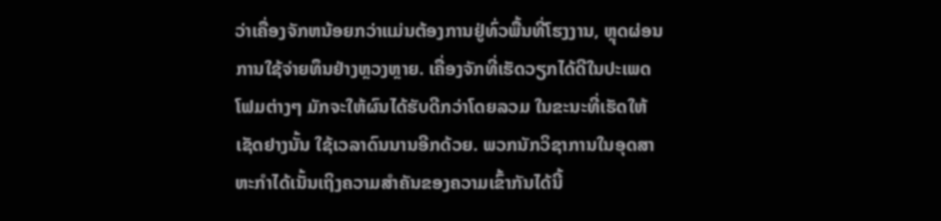ວ່າເຄື່ອງຈັກຫນ້ອຍກວ່າແມ່ນຕ້ອງການຢູ່ທົ່ວພື້ນທີ່ໂຮງງານ, ຫຼຸດຜ່ອນການໃຊ້ຈ່າຍທຶນຢ່າງຫຼວງຫຼາຍ. ເຄື່ອງຈັກທີ່ເຮັດວຽກໄດ້ດີໃນປະເພດໂຟມຕ່າງໆ ມັກຈະໃຫ້ຜົນໄດ້ຮັບດີກວ່າໂດຍລວມ ໃນຂະນະທີ່ເຮັດໃຫ້ເຊັດຢາງນັ້ນ ໃຊ້ເວລາດົນນານອີກດ້ວຍ. ພວກນັກວິຊາການໃນອຸດສາຫະກໍາໄດ້ເນັ້ນເຖິງຄວາມສໍາຄັນຂອງຄວາມເຂົ້າກັນໄດ້ນີ້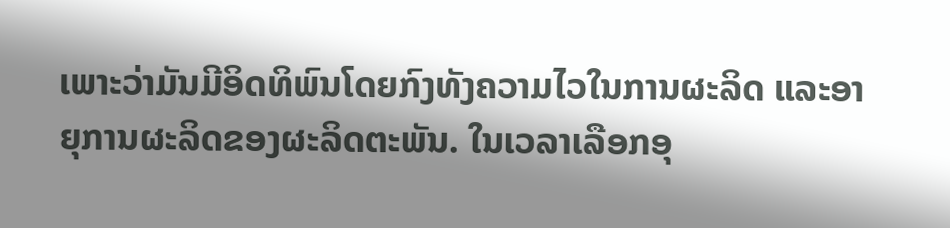ເພາະວ່າມັນມີອິດທິພົນໂດຍກົງທັງຄວາມໄວໃນການຜະລິດ ແລະອາຍຸການຜະລິດຂອງຜະລິດຕະພັນ. ໃນເວລາເລືອກອຸ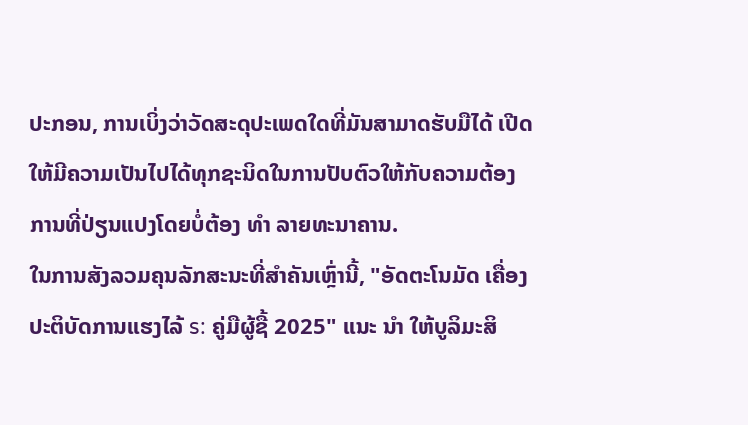ປະກອນ, ການເບິ່ງວ່າວັດສະດຸປະເພດໃດທີ່ມັນສາມາດຮັບມືໄດ້ ເປີດໃຫ້ມີຄວາມເປັນໄປໄດ້ທຸກຊະນິດໃນການປັບຕົວໃຫ້ກັບຄວາມຕ້ອງການທີ່ປ່ຽນແປງໂດຍບໍ່ຕ້ອງ ທໍາ ລາຍທະນາຄານ.
ໃນການສັງລວມຄຸນລັກສະນະທີ່ສໍາຄັນເຫຼົ່ານີ້, "ອັດຕະໂນມັດ ເຄື່ອງປະຕິບັດການແຮງໄລ້ s: ຄູ່ມືຜູ້ຊື້ 2025" ແນະ ນໍາ ໃຫ້ບູລິມະສິ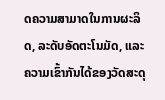ດຄວາມສາມາດໃນການຜະລິດ, ລະດັບອັດຕະໂນມັດ, ແລະຄວາມເຂົ້າກັນໄດ້ຂອງວັດສະດຸ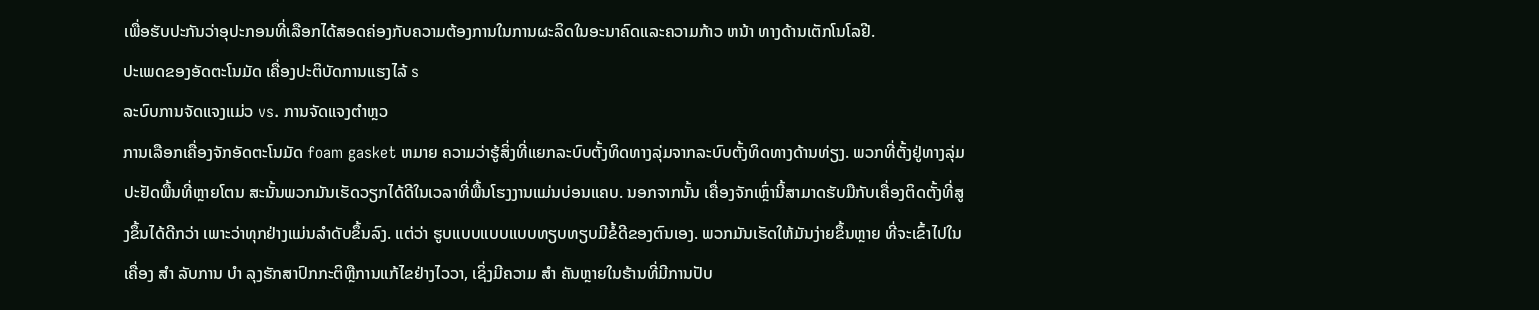ເພື່ອຮັບປະກັນວ່າອຸປະກອນທີ່ເລືອກໄດ້ສອດຄ່ອງກັບຄວາມຕ້ອງການໃນການຜະລິດໃນອະນາຄົດແລະຄວາມກ້າວ ຫນ້າ ທາງດ້ານເຕັກໂນໂລຢີ.
ປະເພດຂອງອັດຕະໂນມັດ ເຄື່ອງປະຕິບັດການແຮງໄລ້ s
ລະບົບການຈັດແຈງແມ່ວ vs. ການຈັດແຈງຕຳຫຼວ
ການເລືອກເຄື່ອງຈັກອັດຕະໂນມັດ foam gasket ຫມາຍ ຄວາມວ່າຮູ້ສິ່ງທີ່ແຍກລະບົບຕັ້ງທິດທາງລຸ່ມຈາກລະບົບຕັ້ງທິດທາງດ້ານທ່ຽງ. ພວກທີ່ຕັ້ງຢູ່ທາງລຸ່ມປະຢັດພື້ນທີ່ຫຼາຍໂຕນ ສະນັ້ນພວກມັນເຮັດວຽກໄດ້ດີໃນເວລາທີ່ພື້ນໂຮງງານແມ່ນບ່ອນແຄບ. ນອກຈາກນັ້ນ ເຄື່ອງຈັກເຫຼົ່ານີ້ສາມາດຮັບມືກັບເຄື່ອງຕິດຕັ້ງທີ່ສູງຂຶ້ນໄດ້ດີກວ່າ ເພາະວ່າທຸກຢ່າງແມ່ນລໍາດັບຂຶ້ນລົງ. ແຕ່ວ່າ ຮູບແບບແບບແບບທຽບທຽບມີຂໍ້ດີຂອງຕົນເອງ. ພວກມັນເຮັດໃຫ້ມັນງ່າຍຂຶ້ນຫຼາຍ ທີ່ຈະເຂົ້າໄປໃນເຄື່ອງ ສໍາ ລັບການ ບໍາ ລຸງຮັກສາປົກກະຕິຫຼືການແກ້ໄຂຢ່າງໄວວາ, ເຊິ່ງມີຄວາມ ສໍາ ຄັນຫຼາຍໃນຮ້ານທີ່ມີການປັບ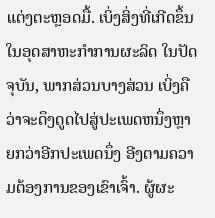ແຕ່ງຕະຫຼອດມື້. ເບິ່ງສິ່ງທີ່ເກີດຂຶ້ນໃນອຸດສາຫະກໍາການຜະລິດ ໃນປັດຈຸບັນ, ພາກສ່ວນບາງສ່ວນ ເບິ່ງຄືວ່າຈະດຶງດູດໄປສູ່ປະເພດຫນຶ່ງຫຼາຍກວ່າອີກປະເພດນຶ່ງ ອີງຕາມຄວາມຕ້ອງການຂອງເຂົາເຈົ້າ. ຜູ້ຜະ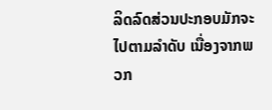ລິດລົດສ່ວນປະກອບມັກຈະໄປຕາມລໍາດັບ ເນື່ອງຈາກພວກ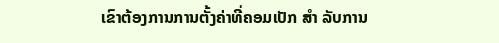ເຂົາຕ້ອງການການຕັ້ງຄ່າທີ່ຄອມເປັກ ສໍາ ລັບການ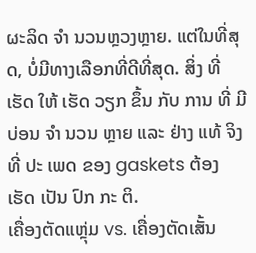ຜະລິດ ຈໍາ ນວນຫຼວງຫຼາຍ. ແຕ່ໃນທີ່ສຸດ, ບໍ່ມີທາງເລືອກທີ່ດີທີ່ສຸດ. ສິ່ງ ທີ່ ເຮັດ ໃຫ້ ເຮັດ ວຽກ ຂຶ້ນ ກັບ ການ ທີ່ ມີ ບ່ອນ ຈໍາ ນວນ ຫຼາຍ ແລະ ຢ່າງ ແທ້ ຈິງ ທີ່ ປະ ເພດ ຂອງ gaskets ຕ້ອງ ເຮັດ ເປັນ ປົກ ກະ ຕິ.
ເຄື່ອງຕັດແຫຼຸ່ມ vs. ເຄື່ອງຕັດເສັ້ນ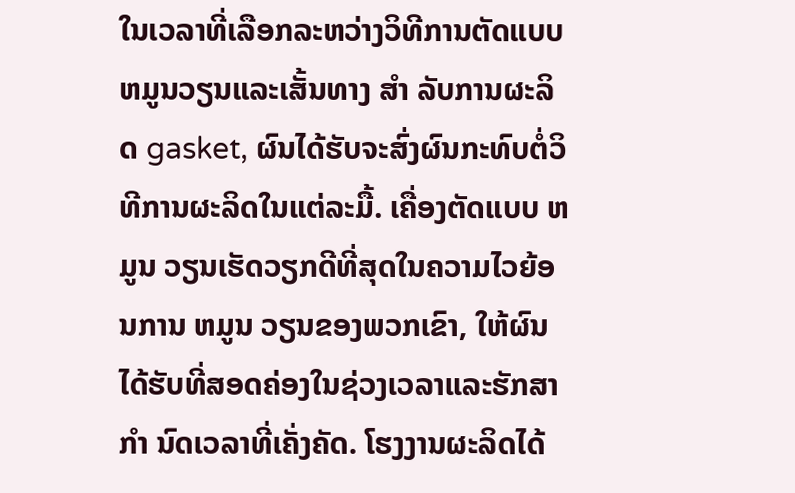ໃນເວລາທີ່ເລືອກລະຫວ່າງວິທີການຕັດແບບຫມູນວຽນແລະເສັ້ນທາງ ສໍາ ລັບການຜະລິດ gasket, ຜົນໄດ້ຮັບຈະສົ່ງຜົນກະທົບຕໍ່ວິທີການຜະລິດໃນແຕ່ລະມື້. ເຄື່ອງຕັດແບບ ຫມູນ ວຽນເຮັດວຽກດີທີ່ສຸດໃນຄວາມໄວຍ້ອນການ ຫມູນ ວຽນຂອງພວກເຂົາ, ໃຫ້ຜົນໄດ້ຮັບທີ່ສອດຄ່ອງໃນຊ່ວງເວລາແລະຮັກສາ ກໍາ ນົດເວລາທີ່ເຄັ່ງຄັດ. ໂຮງງານຜະລິດໄດ້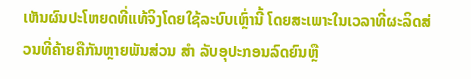ເຫັນຜົນປະໂຫຍດທີ່ແທ້ຈິງໂດຍໃຊ້ລະບົບເຫຼົ່ານີ້ ໂດຍສະເພາະໃນເວລາທີ່ຜະລິດສ່ວນທີ່ຄ້າຍຄືກັນຫຼາຍພັນສ່ວນ ສໍາ ລັບອຸປະກອນລົດຍົນຫຼື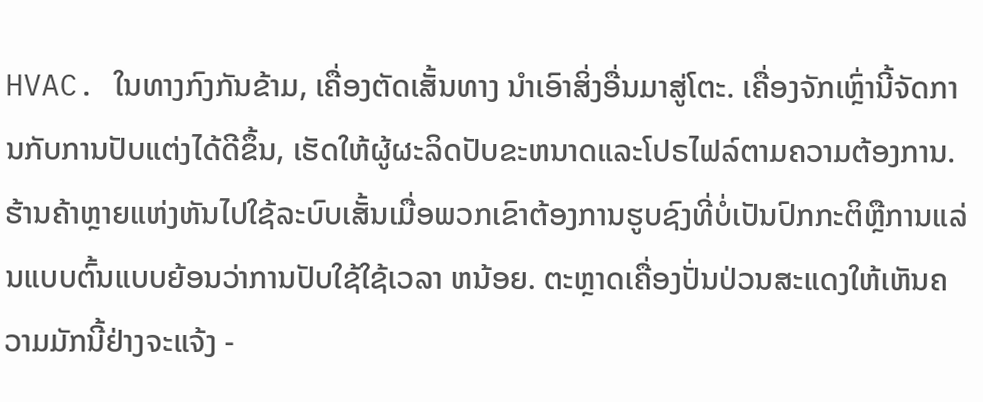HVAC. ໃນທາງກົງກັນຂ້າມ, ເຄື່ອງຕັດເສັ້ນທາງ ນໍາເອົາສິ່ງອື່ນມາສູ່ໂຕະ. ເຄື່ອງຈັກເຫຼົ່ານີ້ຈັດການກັບການປັບແຕ່ງໄດ້ດີຂຶ້ນ, ເຮັດໃຫ້ຜູ້ຜະລິດປັບຂະຫນາດແລະໂປຣໄຟລ໌ຕາມຄວາມຕ້ອງການ. ຮ້ານຄ້າຫຼາຍແຫ່ງຫັນໄປໃຊ້ລະບົບເສັ້ນເມື່ອພວກເຂົາຕ້ອງການຮູບຊົງທີ່ບໍ່ເປັນປົກກະຕິຫຼືການແລ່ນແບບຕົ້ນແບບຍ້ອນວ່າການປັບໃຊ້ໃຊ້ເວລາ ຫນ້ອຍ. ຕະຫຼາດເຄື່ອງປັ່ນປ່ວນສະແດງໃຫ້ເຫັນຄວາມມັກນີ້ຢ່າງຈະແຈ້ງ -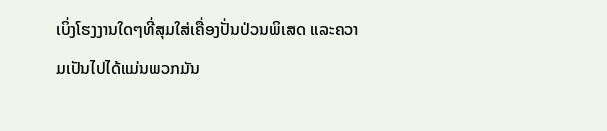ເບິ່ງໂຮງງານໃດໆທີ່ສຸມໃສ່ເຄື່ອງປັ່ນປ່ວນພິເສດ ແລະຄວາມເປັນໄປໄດ້ແມ່ນພວກມັນ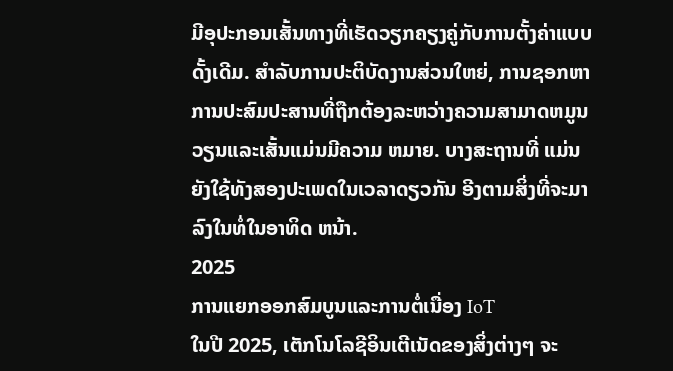ມີອຸປະກອນເສັ້ນທາງທີ່ເຮັດວຽກຄຽງຄູ່ກັບການຕັ້ງຄ່າແບບດັ້ງເດີມ. ສໍາລັບການປະຕິບັດງານສ່ວນໃຫຍ່, ການຊອກຫາການປະສົມປະສານທີ່ຖືກຕ້ອງລະຫວ່າງຄວາມສາມາດຫມູນວຽນແລະເສັ້ນແມ່ນມີຄວາມ ຫມາຍ. ບາງສະຖານທີ່ ແມ່ນຍັງໃຊ້ທັງສອງປະເພດໃນເວລາດຽວກັນ ອີງຕາມສິ່ງທີ່ຈະມາລົງໃນທໍ່ໃນອາທິດ ຫນ້າ.
2025
ການແຍກອອກສົມບູນແລະການຕໍ່ເນື່ອງ IoT
ໃນປີ 2025, ເຕັກໂນໂລຊີອິນເຕີເນັດຂອງສິ່ງຕ່າງໆ ຈະ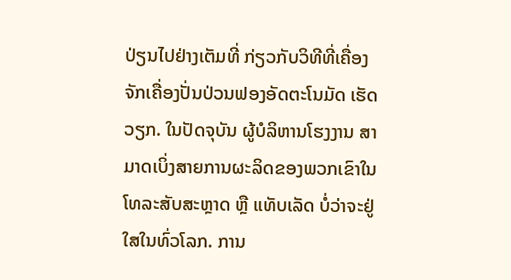ປ່ຽນໄປຢ່າງເຕັມທີ່ ກ່ຽວກັບວິທີທີ່ເຄື່ອງຈັກເຄື່ອງປັ່ນປ່ວນຟອງອັດຕະໂນມັດ ເຮັດວຽກ. ໃນປັດຈຸບັນ ຜູ້ບໍລິຫານໂຮງງານ ສາມາດເບິ່ງສາຍການຜະລິດຂອງພວກເຂົາໃນໂທລະສັບສະຫຼາດ ຫຼື ແທັບເລັດ ບໍ່ວ່າຈະຢູ່ໃສໃນທົ່ວໂລກ. ການ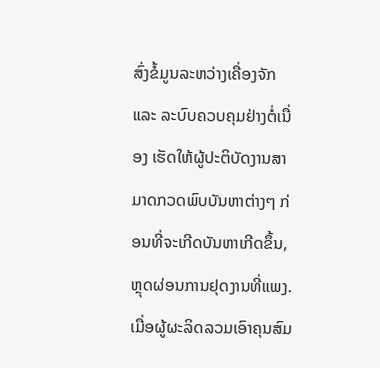ສົ່ງຂໍ້ມູນລະຫວ່າງເຄື່ອງຈັກ ແລະ ລະບົບຄວບຄຸມຢ່າງຕໍ່ເນື່ອງ ເຮັດໃຫ້ຜູ້ປະຕິບັດງານສາມາດກວດພົບບັນຫາຕ່າງໆ ກ່ອນທີ່ຈະເກີດບັນຫາເກີດຂຶ້ນ, ຫຼຸດຜ່ອນການຢຸດງານທີ່ແພງ. ເມື່ອຜູ້ຜະລິດລວມເອົາຄຸນສົມ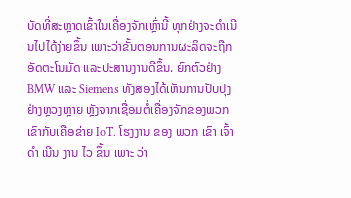ບັດທີ່ສະຫຼາດເຂົ້າໃນເຄື່ອງຈັກເຫຼົ່ານີ້ ທຸກຢ່າງຈະດໍາເນີນໄປໄດ້ງ່າຍຂຶ້ນ ເພາະວ່າຂັ້ນຕອນການຜະລິດຈະຖືກອັດຕະໂນມັດ ແລະປະສານງານດີຂຶ້ນ. ຍົກຕົວຢ່າງ BMW ແລະ Siemens ທັງສອງໄດ້ເຫັນການປັບປຸງຢ່າງຫຼວງຫຼາຍ ຫຼັງຈາກເຊື່ອມຕໍ່ເຄື່ອງຈັກຂອງພວກເຂົາກັບເຄືອຂ່າຍ IoT. ໂຮງງານ ຂອງ ພວກ ເຂົາ ເຈົ້າ ດໍາ ເນີນ ງານ ໄວ ຂຶ້ນ ເພາະ ວ່າ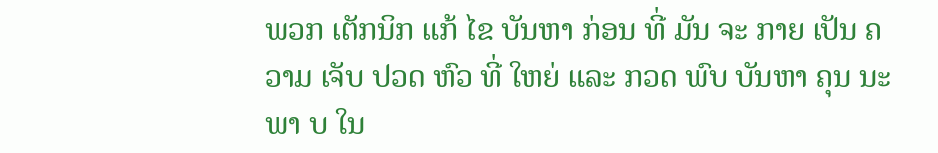ພວກ ເຕັກນິກ ແກ້ ໄຂ ບັນຫາ ກ່ອນ ທີ່ ມັນ ຈະ ກາຍ ເປັນ ຄວາມ ເຈັບ ປວດ ຫົວ ທີ່ ໃຫຍ່ ແລະ ກວດ ພົບ ບັນຫາ ຄຸນ ນະພາ ບ ໃນ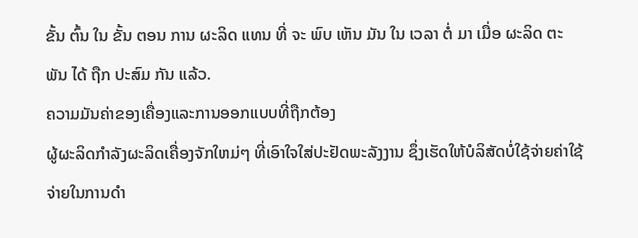ຂັ້ນ ຕົ້ນ ໃນ ຂັ້ນ ຕອນ ການ ຜະລິດ ແທນ ທີ່ ຈະ ພົບ ເຫັນ ມັນ ໃນ ເວລາ ຕໍ່ ມາ ເມື່ອ ຜະລິດ ຕະພັນ ໄດ້ ຖືກ ປະສົມ ກັນ ແລ້ວ.
ຄວາມມັນຄ່າຂອງເຄື່ອງແລະການອອກແບບທີ່ຖືກຕ້ອງ
ຜູ້ຜະລິດກໍາລັງຜະລິດເຄື່ອງຈັກໃຫມ່ໆ ທີ່ເອົາໃຈໃສ່ປະຢັດພະລັງງານ ຊຶ່ງເຮັດໃຫ້ບໍລິສັດບໍ່ໃຊ້ຈ່າຍຄ່າໃຊ້ຈ່າຍໃນການດໍາ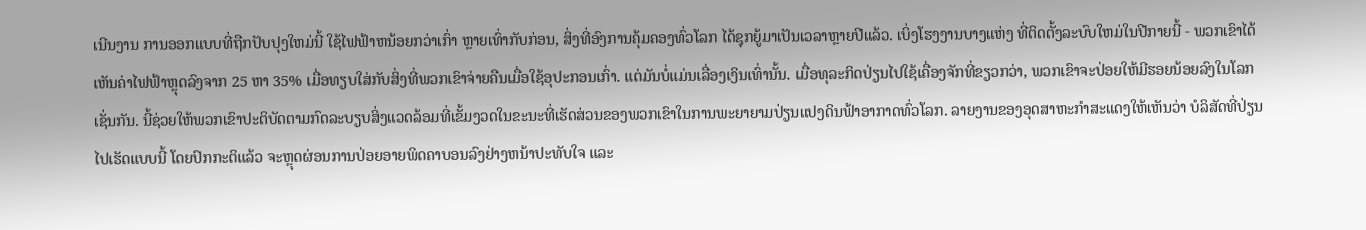ເນີນງານ ການອອກແບບທີ່ຖືກປັບປຸງໃຫມ່ນີ້ ໃຊ້ໄຟຟ້າຫນ້ອຍກວ່າເກົ່າ ຫຼາຍເທົ່າກັບກ່ອນ, ສິ່ງທີ່ອົງການຄຸ້ມຄອງທົ່ວໂລກ ໄດ້ຊຸກຍູ້ມາເປັນເວລາຫຼາຍປີແລ້ວ. ເບິ່ງໂຮງງານບາງແຫ່ງ ທີ່ຕິດຕັ້ງລະບົບໃຫມ່ໃນປີກາຍນີ້ - ພວກເຂົາໄດ້ເຫັນຄ່າໄຟຟ້າຫຼຸດລົງຈາກ 25 ຫາ 35% ເມື່ອທຽບໃສ່ກັບສິ່ງທີ່ພວກເຂົາຈ່າຍຄືນເມື່ອໃຊ້ອຸປະກອນເກົ່າ. ແຕ່ມັນບໍ່ແມ່ນເລື່ອງເງິນເທົ່ານັ້ນ. ເມື່ອທຸລະກິດປ່ຽນໄປໃຊ້ເຄື່ອງຈັກທີ່ຂຽວກວ່າ, ພວກເຂົາຈະປ່ອຍໃຫ້ມີຮອຍນ້ອຍລົງໃນໂລກເຊັ່ນກັນ. ນີ້ຊ່ວຍໃຫ້ພວກເຂົາປະຕິບັດຕາມກົດລະບຽບສິ່ງແວດລ້ອມທີ່ເຂັ້ມງວດໃນຂະນະທີ່ເຮັດສ່ວນຂອງພວກເຂົາໃນການພະຍາຍາມປ່ຽນແປງດິນຟ້າອາກາດທົ່ວໂລກ. ລາຍງານຂອງອຸດສາຫະກໍາສະແດງໃຫ້ເຫັນວ່າ ບໍລິສັດທີ່ປ່ຽນໄປເຮັດແບບນີ້ ໂດຍປົກກະຕິແລ້ວ ຈະຫຼຸດຜ່ອນການປ່ອຍອາຍພິດຄາບອນລົງຢ່າງຫນ້າປະທັບໃຈ ແລະ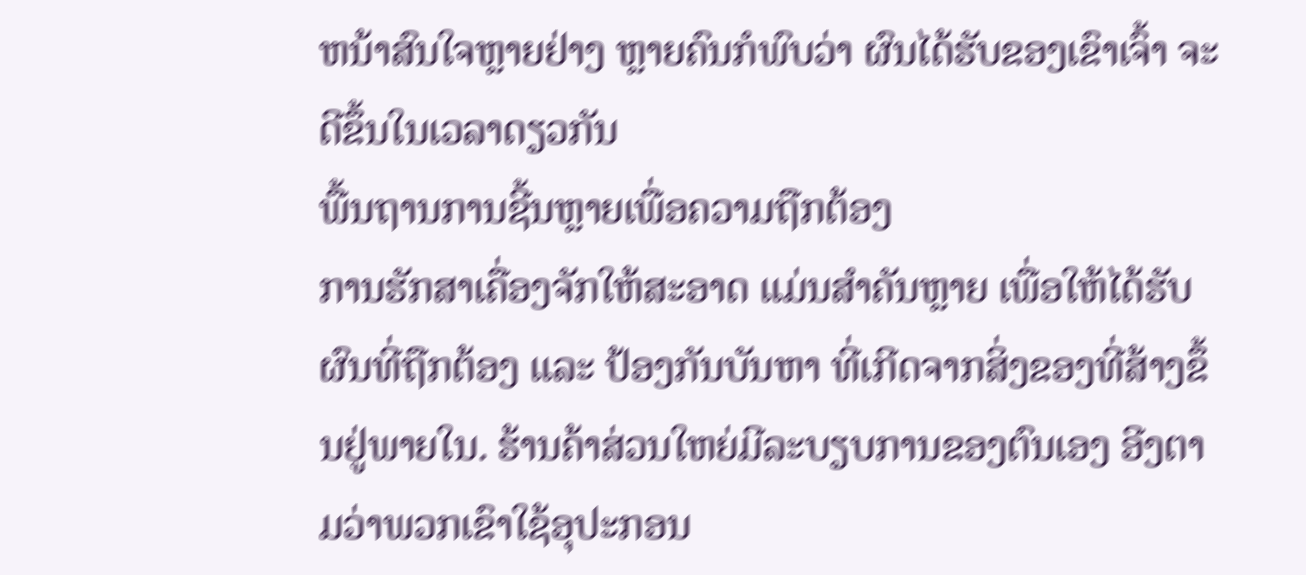ຫນ້າສົນໃຈຫຼາຍຢ່າງ ຫຼາຍຄົນກໍພົບວ່າ ຜົນໄດ້ຮັບຂອງເຂົາເຈົ້າ ຈະດີຂຶ້ນໃນເວລາດຽວກັນ
ພື້ນຖານການຊີ້ນຫຼາຍເພື່ອຄວາມຖືກຕ້ອງ
ການຮັກສາເຄື່ອງຈັກໃຫ້ສະອາດ ແມ່ນສໍາຄັນຫຼາຍ ເພື່ອໃຫ້ໄດ້ຮັບຜົນທີ່ຖືກຕ້ອງ ແລະ ປ້ອງກັນບັນຫາ ທີ່ເກີດຈາກສິ່ງຂອງທີ່ສ້າງຂຶ້ນຢູ່ພາຍໃນ. ຮ້ານຄ້າສ່ວນໃຫຍ່ມີລະບຽບການຂອງຕົນເອງ ອີງຕາມວ່າພວກເຂົາໃຊ້ອຸປະກອນ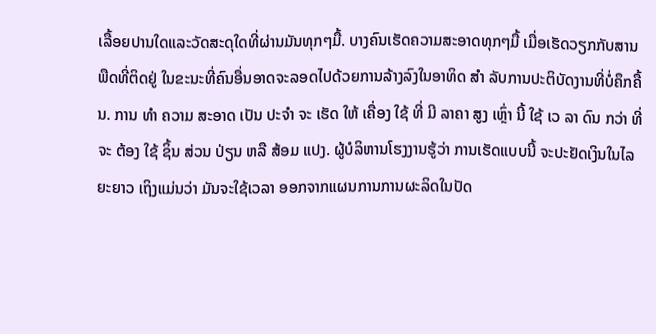ເລື້ອຍປານໃດແລະວັດສະດຸໃດທີ່ຜ່ານມັນທຸກໆມື້. ບາງຄົນເຮັດຄວາມສະອາດທຸກໆມື້ ເມື່ອເຮັດວຽກກັບສານພືດທີ່ຕິດຢູ່ ໃນຂະນະທີ່ຄົນອື່ນອາດຈະລອດໄປດ້ວຍການລ້າງລົງໃນອາທິດ ສໍາ ລັບການປະຕິບັດງານທີ່ບໍ່ຄຶກຄື້ນ. ການ ທໍາ ຄວາມ ສະອາດ ເປັນ ປະຈໍາ ຈະ ເຮັດ ໃຫ້ ເຄື່ອງ ໃຊ້ ທີ່ ມີ ລາຄາ ສູງ ເຫຼົ່າ ນີ້ ໃຊ້ ເວ ລາ ດົນ ກວ່າ ທີ່ ຈະ ຕ້ອງ ໃຊ້ ຊິ້ນ ສ່ວນ ປ່ຽນ ຫລື ສ້ອມ ແປງ. ຜູ້ບໍລິຫານໂຮງງານຮູ້ວ່າ ການເຮັດແບບນີ້ ຈະປະຢັດເງິນໃນໄລຍະຍາວ ເຖິງແມ່ນວ່າ ມັນຈະໃຊ້ເວລາ ອອກຈາກແຜນການການຜະລິດໃນປັດ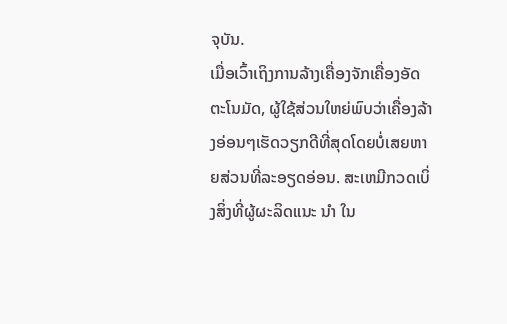ຈຸບັນ.
ເມື່ອເວົ້າເຖິງການລ້າງເຄື່ອງຈັກເຄື່ອງອັດຕະໂນມັດ, ຜູ້ໃຊ້ສ່ວນໃຫຍ່ພົບວ່າເຄື່ອງລ້າງອ່ອນໆເຮັດວຽກດີທີ່ສຸດໂດຍບໍ່ເສຍຫາຍສ່ວນທີ່ລະອຽດອ່ອນ. ສະເຫມີກວດເບິ່ງສິ່ງທີ່ຜູ້ຜະລິດແນະ ນໍາ ໃນ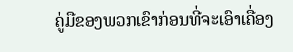ຄູ່ມືຂອງພວກເຂົາກ່ອນທີ່ຈະເອົາເຄື່ອງ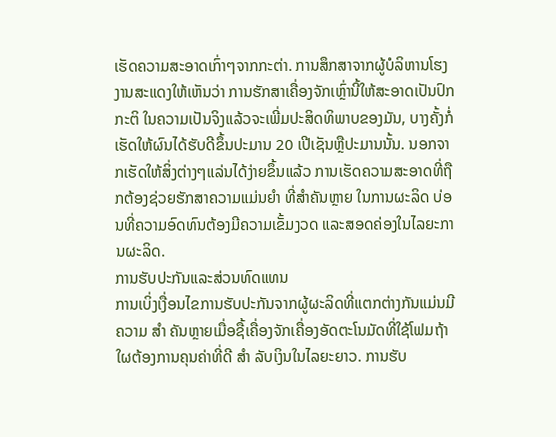ເຮັດຄວາມສະອາດເກົ່າໆຈາກກະຕ່າ. ການສຶກສາຈາກຜູ້ບໍລິຫານໂຮງງານສະແດງໃຫ້ເຫັນວ່າ ການຮັກສາເຄື່ອງຈັກເຫຼົ່ານີ້ໃຫ້ສະອາດເປັນປົກກະຕິ ໃນຄວາມເປັນຈິງແລ້ວຈະເພີ່ມປະສິດທິພາບຂອງມັນ, ບາງຄັ້ງກໍ່ເຮັດໃຫ້ຜົນໄດ້ຮັບດີຂຶ້ນປະມານ 20 ເປີເຊັນຫຼືປະມານນັ້ນ. ນອກຈາກເຮັດໃຫ້ສິ່ງຕ່າງໆແລ່ນໄດ້ງ່າຍຂຶ້ນແລ້ວ ການເຮັດຄວາມສະອາດທີ່ຖືກຕ້ອງຊ່ວຍຮັກສາຄວາມແມ່ນຍໍາ ທີ່ສໍາຄັນຫຼາຍ ໃນການຜະລິດ ບ່ອນທີ່ຄວາມອົດທົນຕ້ອງມີຄວາມເຂັ້ມງວດ ແລະສອດຄ່ອງໃນໄລຍະການຜະລິດ.
ການຮັບປະກັນແລະສ່ວນທົດແທນ
ການເບິ່ງເງື່ອນໄຂການຮັບປະກັນຈາກຜູ້ຜະລິດທີ່ແຕກຕ່າງກັນແມ່ນມີຄວາມ ສໍາ ຄັນຫຼາຍເມື່ອຊື້ເຄື່ອງຈັກເຄື່ອງອັດຕະໂນມັດທີ່ໃຊ້ໂຟມຖ້າໃຜຕ້ອງການຄຸນຄ່າທີ່ດີ ສໍາ ລັບເງິນໃນໄລຍະຍາວ. ການຮັບ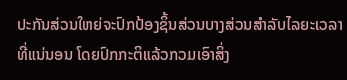ປະກັນສ່ວນໃຫຍ່ຈະປົກປ້ອງຊິ້ນສ່ວນບາງສ່ວນສໍາລັບໄລຍະເວລາທີ່ແນ່ນອນ ໂດຍປົກກະຕິແລ້ວກວມເອົາສິ່ງ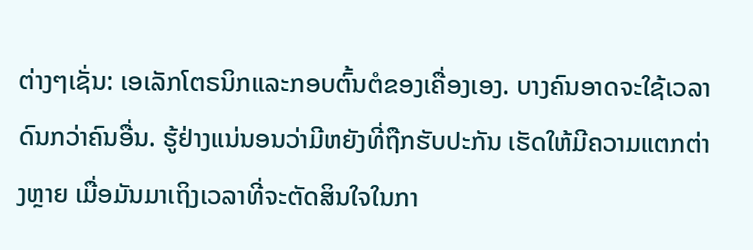ຕ່າງໆເຊັ່ນ: ເອເລັກໂຕຣນິກແລະກອບຕົ້ນຕໍຂອງເຄື່ອງເອງ. ບາງຄົນອາດຈະໃຊ້ເວລາດົນກວ່າຄົນອື່ນ. ຮູ້ຢ່າງແນ່ນອນວ່າມີຫຍັງທີ່ຖືກຮັບປະກັນ ເຮັດໃຫ້ມີຄວາມແຕກຕ່າງຫຼາຍ ເມື່ອມັນມາເຖິງເວລາທີ່ຈະຕັດສິນໃຈໃນກາ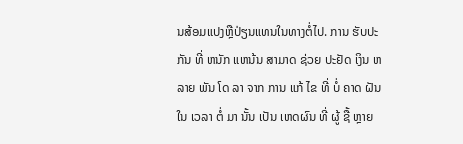ນສ້ອມແປງຫຼືປ່ຽນແທນໃນທາງຕໍ່ໄປ. ການ ຮັບປະກັນ ທີ່ ຫນັກ ແຫນ້ນ ສາມາດ ຊ່ວຍ ປະຢັດ ເງິນ ຫລາຍ ພັນ ໂດ ລາ ຈາກ ການ ແກ້ ໄຂ ທີ່ ບໍ່ ຄາດ ຝັນ ໃນ ເວລາ ຕໍ່ ມາ ນັ້ນ ເປັນ ເຫດຜົນ ທີ່ ຜູ້ ຊື້ ຫຼາຍ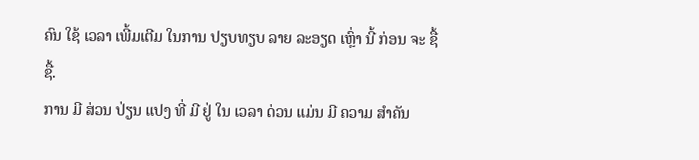ຄົນ ໃຊ້ ເວລາ ເພີ້ມເຕີມ ໃນການ ປຽບທຽບ ລາຍ ລະອຽດ ເຫຼົ່າ ນີ້ ກ່ອນ ຈະ ຊື້ ຊື້.
ການ ມີ ສ່ວນ ປ່ຽນ ແປງ ທີ່ ມີ ຢູ່ ໃນ ເວລາ ດ່ວນ ແມ່ນ ມີ ຄວາມ ສໍາຄັນ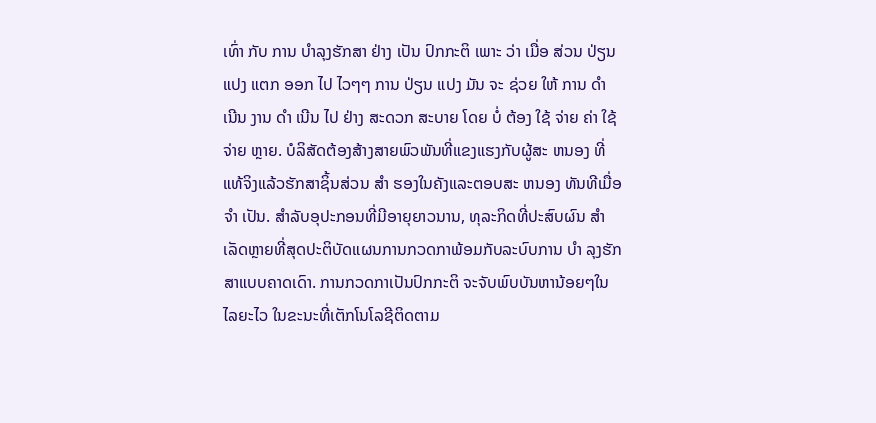ເທົ່າ ກັບ ການ ບໍາລຸງຮັກສາ ຢ່າງ ເປັນ ປົກກະຕິ ເພາະ ວ່າ ເມື່ອ ສ່ວນ ປ່ຽນ ແປງ ແຕກ ອອກ ໄປ ໄວໆໆ ການ ປ່ຽນ ແປງ ມັນ ຈະ ຊ່ວຍ ໃຫ້ ການ ດໍາ ເນີນ ງານ ດໍາ ເນີນ ໄປ ຢ່າງ ສະດວກ ສະບາຍ ໂດຍ ບໍ່ ຕ້ອງ ໃຊ້ ຈ່າຍ ຄ່າ ໃຊ້ ຈ່າຍ ຫຼາຍ. ບໍລິສັດຕ້ອງສ້າງສາຍພົວພັນທີ່ແຂງແຮງກັບຜູ້ສະ ຫນອງ ທີ່ແທ້ຈິງແລ້ວຮັກສາຊິ້ນສ່ວນ ສໍາ ຮອງໃນຄັງແລະຕອບສະ ຫນອງ ທັນທີເມື່ອ ຈໍາ ເປັນ. ສໍາລັບອຸປະກອນທີ່ມີອາຍຸຍາວນານ, ທຸລະກິດທີ່ປະສົບຜົນ ສໍາ ເລັດຫຼາຍທີ່ສຸດປະຕິບັດແຜນການກວດກາພ້ອມກັບລະບົບການ ບໍາ ລຸງຮັກສາແບບຄາດເດົາ. ການກວດກາເປັນປົກກະຕິ ຈະຈັບພົບບັນຫານ້ອຍໆໃນໄລຍະໄວ ໃນຂະນະທີ່ເຕັກໂນໂລຊີຕິດຕາມ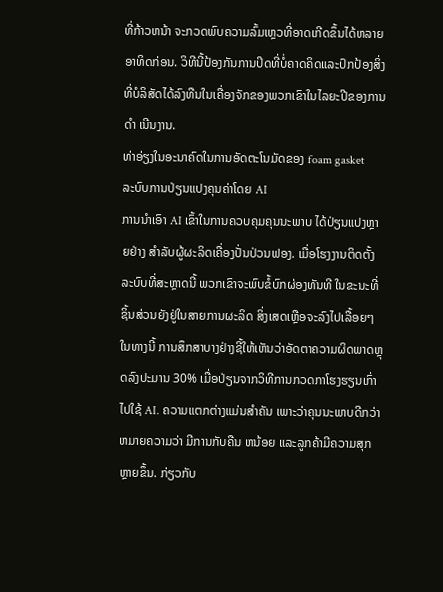ທີ່ກ້າວຫນ້າ ຈະກວດພົບຄວາມລົ້ມເຫຼວທີ່ອາດເກີດຂຶ້ນໄດ້ຫລາຍອາທິດກ່ອນ. ວິທີນີ້ປ້ອງກັນການປິດທີ່ບໍ່ຄາດຄິດແລະປົກປ້ອງສິ່ງທີ່ບໍລິສັດໄດ້ລົງທືນໃນເຄື່ອງຈັກຂອງພວກເຂົາໃນໄລຍະປີຂອງການ ດໍາ ເນີນງານ.
ທ່າອ່ຽງໃນອະນາຄົດໃນການອັດຕະໂນມັດຂອງ foam gasket
ລະບົບການປ່ຽນແປງຄຸນຄ່າໂດຍ AI
ການນໍາເອົາ AI ເຂົ້າໃນການຄວບຄຸມຄຸນນະພາບ ໄດ້ປ່ຽນແປງຫຼາຍຢ່າງ ສໍາລັບຜູ້ຜະລິດເຄື່ອງປັ່ນປ່ວນຟອງ. ເມື່ອໂຮງງານຕິດຕັ້ງລະບົບທີ່ສະຫຼາດນີ້ ພວກເຂົາຈະພົບຂໍ້ບົກຜ່ອງທັນທີ ໃນຂະນະທີ່ຊິ້ນສ່ວນຍັງຢູ່ໃນສາຍການຜະລິດ ສິ່ງເສດເຫຼືອຈະລົງໄປເລື້ອຍໆ ໃນທາງນີ້ ການສຶກສາບາງຢ່າງຊີ້ໃຫ້ເຫັນວ່າອັດຕາຄວາມຜິດພາດຫຼຸດລົງປະມານ 30% ເມື່ອປ່ຽນຈາກວິທີການກວດກາໂຮງຮຽນເກົ່າໄປໃຊ້ AI. ຄວາມແຕກຕ່າງແມ່ນສໍາຄັນ ເພາະວ່າຄຸນນະພາບດີກວ່າ ຫມາຍຄວາມວ່າ ມີການກັບຄືນ ຫນ້ອຍ ແລະລູກຄ້າມີຄວາມສຸກຫຼາຍຂຶ້ນ. ກ່ຽວກັບ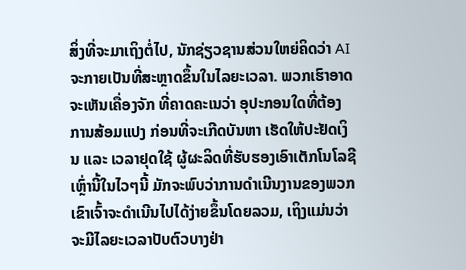ສິ່ງທີ່ຈະມາເຖິງຕໍ່ໄປ, ນັກຊ່ຽວຊານສ່ວນໃຫຍ່ຄິດວ່າ AI ຈະກາຍເປັນທີ່ສະຫຼາດຂຶ້ນໃນໄລຍະເວລາ. ພວກເຮົາອາດຈະເຫັນເຄື່ອງຈັກ ທີ່ຄາດຄະເນວ່າ ອຸປະກອນໃດທີ່ຕ້ອງການສ້ອມແປງ ກ່ອນທີ່ຈະເກີດບັນຫາ ເຮັດໃຫ້ປະຢັດເງິນ ແລະ ເວລາຢຸດໃຊ້ ຜູ້ຜະລິດທີ່ຮັບຮອງເອົາເຕັກໂນໂລຊີເຫຼົ່ານີ້ໃນໄວໆນີ້ ມັກຈະພົບວ່າການດໍາເນີນງານຂອງພວກເຂົາເຈົ້າຈະດໍາເນີນໄປໄດ້ງ່າຍຂຶ້ນໂດຍລວມ, ເຖິງແມ່ນວ່າຈະມີໄລຍະເວລາປັບຕົວບາງຢ່າ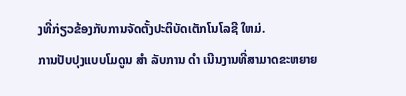ງທີ່ກ່ຽວຂ້ອງກັບການຈັດຕັ້ງປະຕິບັດເຕັກໂນໂລຊີ ໃຫມ່.
ການປັບປຸງແບບໂມດູນ ສໍາ ລັບການ ດໍາ ເນີນງານທີ່ສາມາດຂະຫຍາຍ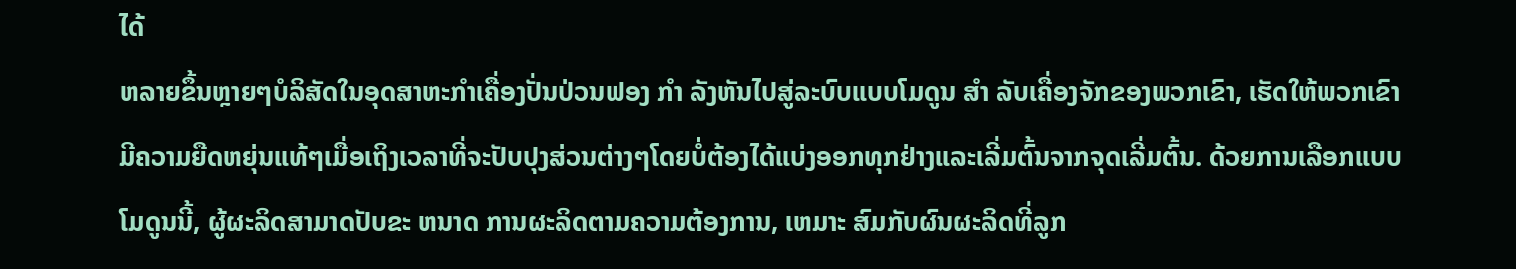ໄດ້
ຫລາຍຂຶ້ນຫຼາຍໆບໍລິສັດໃນອຸດສາຫະກໍາເຄື່ອງປັ່ນປ່ວນຟອງ ກໍາ ລັງຫັນໄປສູ່ລະບົບແບບໂມດູນ ສໍາ ລັບເຄື່ອງຈັກຂອງພວກເຂົາ, ເຮັດໃຫ້ພວກເຂົາມີຄວາມຍືດຫຍຸ່ນແທ້ໆເມື່ອເຖິງເວລາທີ່ຈະປັບປຸງສ່ວນຕ່າງໆໂດຍບໍ່ຕ້ອງໄດ້ແບ່ງອອກທຸກຢ່າງແລະເລີ່ມຕົ້ນຈາກຈຸດເລີ່ມຕົ້ນ. ດ້ວຍການເລືອກແບບໂມດູນນີ້, ຜູ້ຜະລິດສາມາດປັບຂະ ຫນາດ ການຜະລິດຕາມຄວາມຕ້ອງການ, ເຫມາະ ສົມກັບຜົນຜະລິດທີ່ລູກ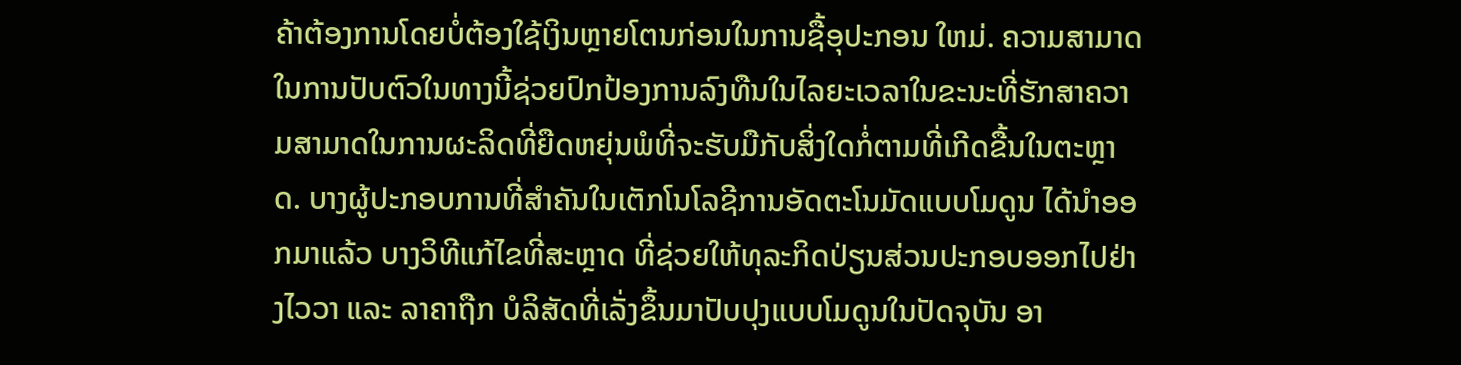ຄ້າຕ້ອງການໂດຍບໍ່ຕ້ອງໃຊ້ເງິນຫຼາຍໂຕນກ່ອນໃນການຊື້ອຸປະກອນ ໃຫມ່. ຄວາມສາມາດໃນການປັບຕົວໃນທາງນີ້ຊ່ວຍປົກປ້ອງການລົງທືນໃນໄລຍະເວລາໃນຂະນະທີ່ຮັກສາຄວາມສາມາດໃນການຜະລິດທີ່ຍືດຫຍຸ່ນພໍທີ່ຈະຮັບມືກັບສິ່ງໃດກໍ່ຕາມທີ່ເກີດຂື້ນໃນຕະຫຼາດ. ບາງຜູ້ປະກອບການທີ່ສໍາຄັນໃນເຕັກໂນໂລຊີການອັດຕະໂນມັດແບບໂມດູນ ໄດ້ນໍາອອກມາແລ້ວ ບາງວິທີແກ້ໄຂທີ່ສະຫຼາດ ທີ່ຊ່ວຍໃຫ້ທຸລະກິດປ່ຽນສ່ວນປະກອບອອກໄປຢ່າງໄວວາ ແລະ ລາຄາຖືກ ບໍລິສັດທີ່ເລັ່ງຂຶ້ນມາປັບປຸງແບບໂມດູນໃນປັດຈຸບັນ ອາ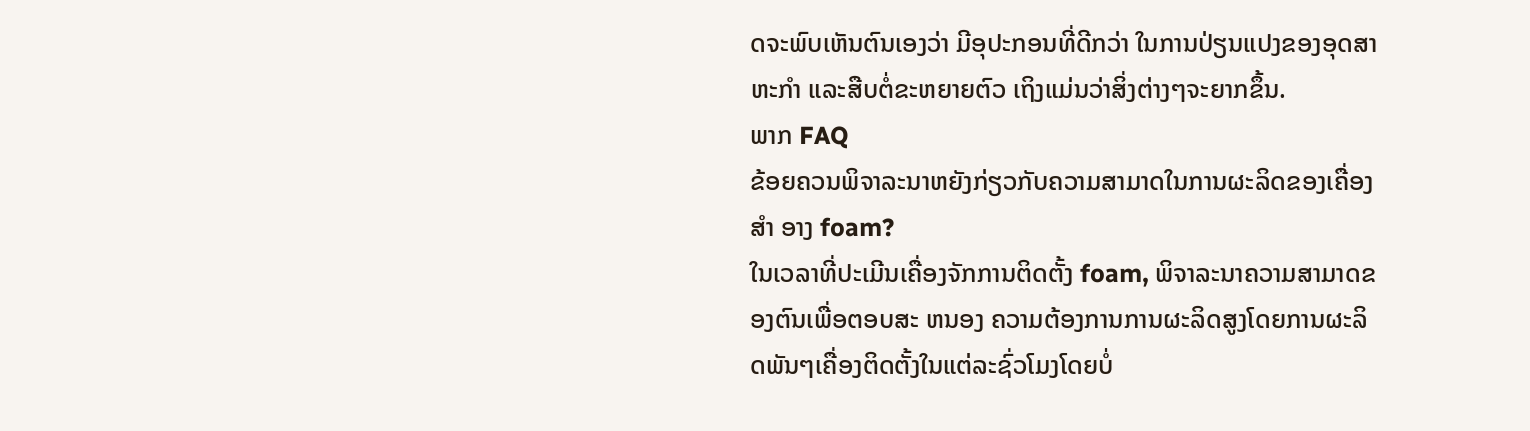ດຈະພົບເຫັນຕົນເອງວ່າ ມີອຸປະກອນທີ່ດີກວ່າ ໃນການປ່ຽນແປງຂອງອຸດສາຫະກໍາ ແລະສືບຕໍ່ຂະຫຍາຍຕົວ ເຖິງແມ່ນວ່າສິ່ງຕ່າງໆຈະຍາກຂຶ້ນ.
ພາກ FAQ
ຂ້ອຍຄວນພິຈາລະນາຫຍັງກ່ຽວກັບຄວາມສາມາດໃນການຜະລິດຂອງເຄື່ອງ ສໍາ ອາງ foam?
ໃນເວລາທີ່ປະເມີນເຄື່ອງຈັກການຕິດຕັ້ງ foam, ພິຈາລະນາຄວາມສາມາດຂອງຕົນເພື່ອຕອບສະ ຫນອງ ຄວາມຕ້ອງການການຜະລິດສູງໂດຍການຜະລິດພັນໆເຄື່ອງຕິດຕັ້ງໃນແຕ່ລະຊົ່ວໂມງໂດຍບໍ່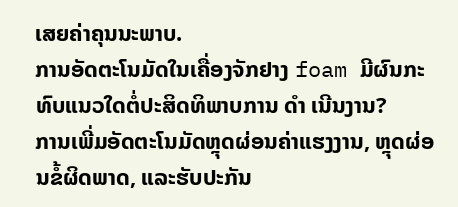ເສຍຄ່າຄຸນນະພາບ.
ການອັດຕະໂນມັດໃນເຄື່ອງຈັກຢາງ foam ມີຜົນກະທົບແນວໃດຕໍ່ປະສິດທິພາບການ ດໍາ ເນີນງານ?
ການເພີ່ມອັດຕະໂນມັດຫຼຸດຜ່ອນຄ່າແຮງງານ, ຫຼຸດຜ່ອນຂໍ້ຜິດພາດ, ແລະຮັບປະກັນ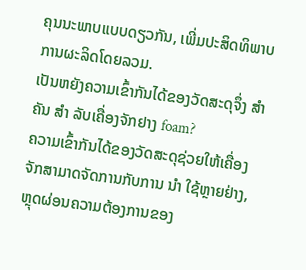ຄຸນນະພາບແບບດຽວກັນ, ເພີ່ມປະສິດທິພາບການຜະລິດໂດຍລວມ.
ເປັນຫຍັງຄວາມເຂົ້າກັນໄດ້ຂອງວັດສະດຸຈຶ່ງ ສໍາ ຄັນ ສໍາ ລັບເຄື່ອງຈັກຢາງ foam?
ຄວາມເຂົ້າກັນໄດ້ຂອງວັດສະດຸຊ່ວຍໃຫ້ເຄື່ອງຈັກສາມາດຈັດການກັບການ ນໍາ ໃຊ້ຫຼາຍຢ່າງ, ຫຼຸດຜ່ອນຄວາມຕ້ອງການຂອງ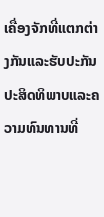ເຄື່ອງຈັກທີ່ແຕກຕ່າງກັນແລະຮັບປະກັນປະສິດທິພາບແລະຄວາມທົນທານທີ່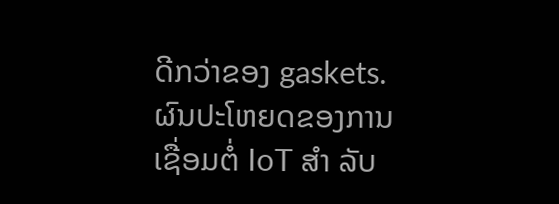ດີກວ່າຂອງ gaskets.
ຜົນປະໂຫຍດຂອງການເຊື່ອມຕໍ່ IoT ສໍາ ລັບ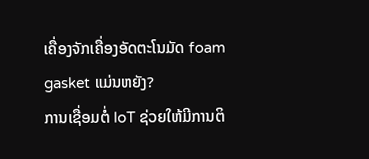ເຄື່ອງຈັກເຄື່ອງອັດຕະໂນມັດ foam gasket ແມ່ນຫຍັງ?
ການເຊື່ອມຕໍ່ IoT ຊ່ວຍໃຫ້ມີການຕິ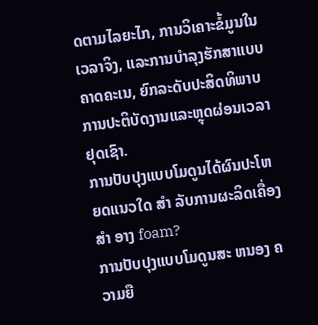ດຕາມໄລຍະໄກ, ການວິເຄາະຂໍ້ມູນໃນເວລາຈິງ, ແລະການບໍາລຸງຮັກສາແບບຄາດຄະເນ, ຍົກລະດັບປະສິດທິພາບການປະຕິບັດງານແລະຫຼຸດຜ່ອນເວລາຢຸດເຊົາ.
ການປັບປຸງແບບໂມດູນໄດ້ຜົນປະໂຫຍດແນວໃດ ສໍາ ລັບການຜະລິດເຄື່ອງ ສໍາ ອາງ foam?
ການປັບປຸງແບບໂມດູນສະ ຫນອງ ຄວາມຍື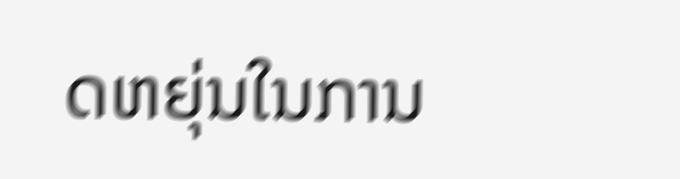ດຫຍຸ່ນໃນການ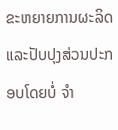ຂະຫຍາຍການຜະລິດແລະປັບປຸງສ່ວນປະກອບໂດຍບໍ່ ຈໍາ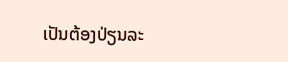ເປັນຕ້ອງປ່ຽນລະ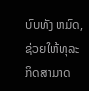ບົບທັງ ຫມົດ, ຊ່ວຍໃຫ້ທຸລະກິດສາມາດ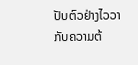ປັບຕົວຢ່າງໄວວາກັບຄວາມຕ້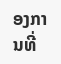ອງການທີ່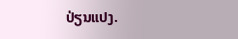ປ່ຽນແປງ.